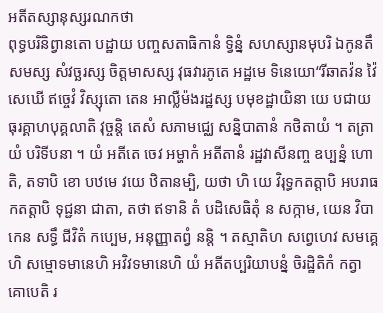អតីតស្សានុស្សរណកថា
ពុទ្ធបរិនិព្វានតោ បដ្ឋាយ បញ្ចសតាធិកានំ ទ្វិន្នំ សហស្សានមុបរិ ឯកូនតឹសមស្ស សំវច្ឆរស្ស ចិត្តមាសស្ស វុធវារភូតេ អដ្ឋមេ ទិនេយោ“រីឆាតវ៉ន វ៉ៃសេឃើ ឥច្ចេវំ វិស្សុតោ តេន អាល្លឺម៉ងរដ្ឋស្ស បមុខដ្ឋាយិនា យេ បជាយ ធុរគ្គាហបុគ្គលាតិ វុច្ចន្តិ តេសំ សភាមជ្ឈេ សន្និបាតានំ កថិតាយំ ។ តត្រាយំ បរិទីបនា ។ យំ អតីតេ ចេវ អម្ហាកំ អតីតានំ រដ្ឋវាសីនញ្ច ឧប្បន្នំ ហោតិ, តទាបិ ខោ បឋមេ វយេ ឋិតានម្បិ, យថា ហិ យេ វិរុទ្ធកតត្តាបិ អបរាធកតត្តាបិ ទុជ្ជនា ជាតា, តថា ឥទានិ តំ បដិសេធិតុំ ន សក្កាម, យេន វិបាកេន សទ្ធឹ ជីវិតំ កប្បេម, អនុញ្ញាតព្វំ នន្តិ ។ តស្មាតិហ សព្វេហេវ សមគ្គេហិ សម្មោទមានេហិ អវិវទមានេហិ យំ អតីតប្បរិយាបន្នំ ចិរដ្ឋិតិកំ កត្វា គោបេតិ រ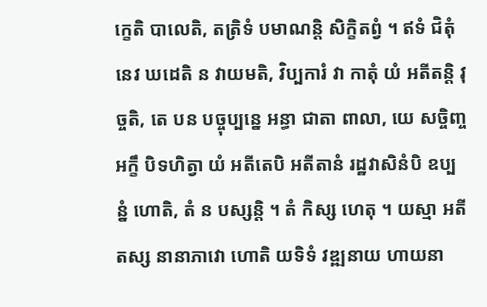ក្ខេតិ បាលេតិ, តត្រិទំ បមាណន្តិ សិក្ខិតព្វំ ។ ឥទំ ជិតុំ នេវ ឃដេតិ ន វាយមតិ, វិប្បការំ វា កាតុំ យំ អតីតន្តិ វុច្ចតិ, តេ បន បច្ចុប្បន្នេ អន្ធា ជាតា ពាលា, យេ សច្ចិញ្ចអក្ខឹ បិទហិត្វា យំ អតីតេបិ អតីតានំ រដ្ឋវាសិនំបិ ឧប្បន្នំ ហោតិ, តំ ន បស្សន្តិ ។ តំ កិស្ស ហេតុ ។ យស្មា អតីតស្ស នានាភាវោ ហោតិ យទិទំ វឌ្ឍនាយ ហាយនា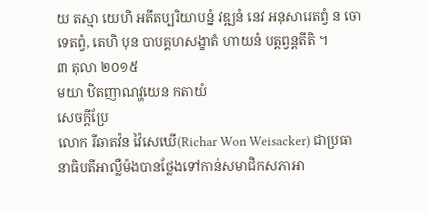យ តស្មា យេហិ អតីតប្បរិយាបន្នំ វឌ្ឍនំ នេវ អនុសារេតព្វំ ន ចោទេតព្វំ, តេហិ បុន បាបគ្គហសង្ខាតំ ហាយនំ បត្តព្វន្តតីតិ ។
៣ តុលា ២០១៥
មយា ឋិតញាណវ្ហយេន កតាយំ
សេចក្តីប្រែ
លោក រីឆាតវ៉ន វ៉ៃសេឃើ(Richar Won Weisacker) ជាប្រធានាធិបតីអាល្លឺម៉ងបានថ្លែងទៅកាន់សមាជិកសភាអា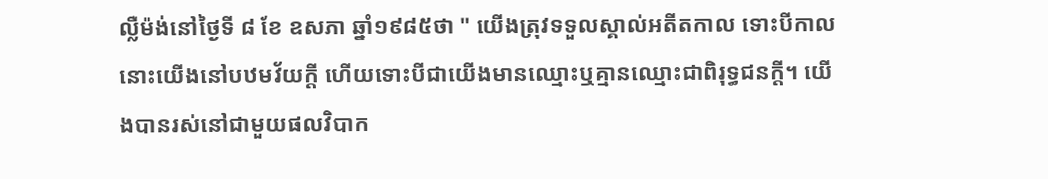ល្លឺម៉ង់នៅថ្ងៃទី ៨ ខែ ឧសភា ឆ្នាំ១៩៨៥ថា " យើងត្រុវទទួលស្គាល់អតីតកាល ទោះបីកាលនោះយើងនៅបឋមវ័យក្តី ហើយទោះបីជាយើងមានឈ្មោះឬគ្មានឈ្មោះជាពិរុទ្ធជនក្តី។ យើងបានរស់នៅជាមួយផលវិបាក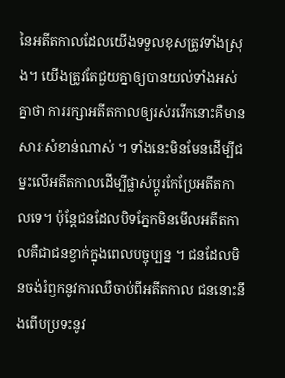នៃអតីតកាលដែលយើងទទួលខុសត្រូវទាំងស្រុង។ យើងត្រូវតែជួយគ្នាឲ្យបានយល់ទាំងអស់គ្នាថា ការរក្សាអតីតកាលឲ្យរស់រវើកនោះគឺមានសារៈសំខាន់ណាស់ ។ ទាំងនេះមិនមែនដើម្បីជម្នះលើអតីតកាលដើម្បីផ្លាស់ប្តូរកែប្រែអតីតកាលទេ។ ប៉ុន្តែជនដែលបិទភ្នែកមិនមើលអតីតកាលគឺជាជនខ្វាក់ក្នុងពេលបច្ចុប្បន្ន ។ ជនដែលមិនចង់រំឭកនូវការឈឺចាប់ពីអតីតកាល ជននោះនឹងពើបប្រទះនូវ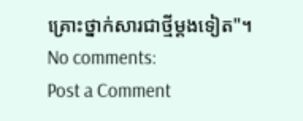គ្រោះថ្នាក់សារជាថ្មីម្តងទៀត"។
No comments:
Post a Comment